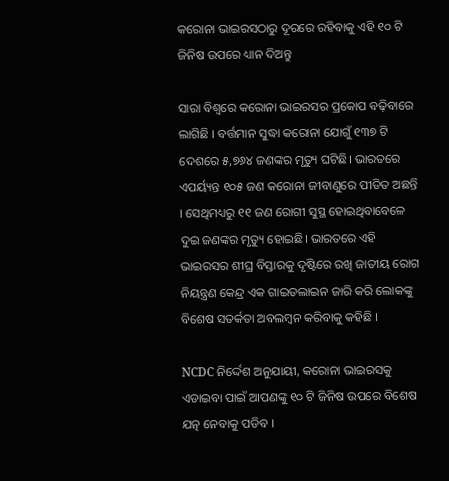କରୋନା ଭାଇରସଠାରୁ ଦୂରରେ ରହିବାକୁ ଏହି ୧୦ ଟି ଜିନିଷ ଉପରେ ଧ୍ୟାନ ଦିଅନ୍ତୁ

ସାରା ବିଶ୍ୱରେ କରୋନା ଭାଇରସର ପ୍ରକୋପ ବଢ଼ିବାରେ ଲାଗିଛି । ବର୍ତ୍ତମାନ ସୁଦ୍ଧା କରୋନା ଯୋଗୁଁ ୧୩୭ ଟି ଦେଶରେ ୫,୭୬୪ ଜଣଙ୍କର ମୃତ୍ୟୁ ଘଟିଛି। ଭାରତରେ ଏପର୍ୟ୍ୟନ୍ତ ୧୦୫ ଜଣ କରୋନା ଜୀବାଣୁରେ ପୀଡିତ ଅଛନ୍ତି । ସେଥିମଧ୍ୟରୁ ୧୧ ଜଣ ରୋଗୀ ସୁସ୍ଥ ହୋଇଥିବାବେଳେ ଦୁଇ ଜଣଙ୍କର ମୃତ୍ୟୁ ହୋଇଛି। ଭାରତରେ ଏହି ଭାଇରସର ଶୀଘ୍ର ବିସ୍ତାରକୁ ଦୃଷ୍ଟିରେ ରଖି ଜାତୀୟ ରୋଗ ନିୟନ୍ତ୍ରଣ କେନ୍ଦ୍ର ଏକ ଗାଇଡଲାଇନ ଜାରି କରି ଲୋକଙ୍କୁ ବିଶେଷ ସତର୍କତା ଅବଲମ୍ବନ କରିବାକୁ କହିଛି ।

NCDC ନିର୍ଦ୍ଦେଶ ଅନୁଯାୟୀ, କରୋନା ଭାଇରସକୁ ଏଡାଇବା ପାଇଁ ଆପଣଙ୍କୁ ୧୦ ଟି ଜିନିଷ ଉପରେ ବିଶେଷ ଯତ୍ନ ନେବାକୁ ପଡିବ ।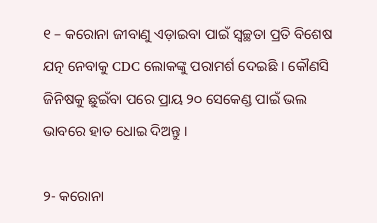୧ – କରୋନା ଜୀବାଣୁ ଏଡ଼ାଇବା ପାଇଁ ସ୍ୱଚ୍ଛତା ପ୍ରତି ବିଶେଷ ଯତ୍ନ ନେବାକୁ CDC ଲୋକଙ୍କୁ ପରାମର୍ଶ ଦେଇଛି । କୌଣସି ଜିନିଷକୁ ଛୁଇଁବା ପରେ ପ୍ରାୟ ୨୦ ସେକେଣ୍ଡ ପାଇଁ ଭଲ ଭାବରେ ହାତ ଧୋଇ ଦିଅନ୍ତୁ ।

୨- କରୋନା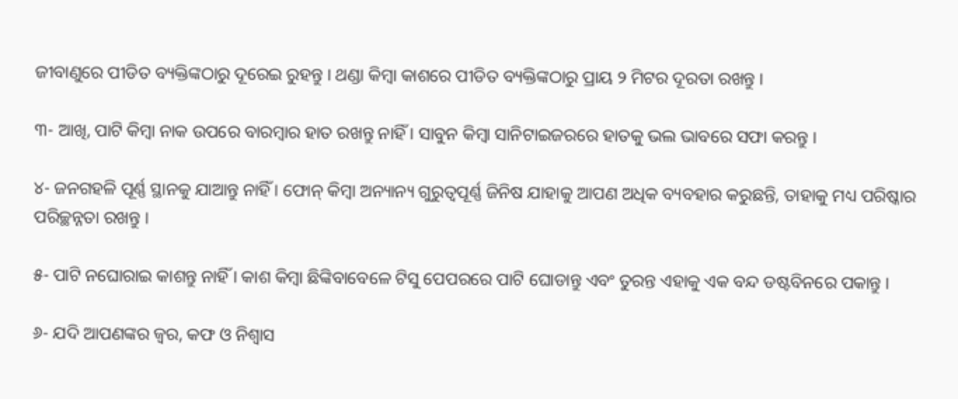ଜୀବାଣୁରେ ପୀଡିତ ବ୍ୟକ୍ତିଙ୍କଠାରୁ ଦୂରେଇ ରୁହନ୍ତୁ । ଥଣ୍ଡା କିମ୍ବା କାଶରେ ପୀଡିତ ବ୍ୟକ୍ତିଙ୍କଠାରୁ ପ୍ରାୟ ୨ ମିଟର ଦୂରତା ରଖନ୍ତୁ ।

୩- ଆଖି, ପାଟି କିମ୍ବା ନାକ ଉପରେ ବାରମ୍ବାର ହାତ ରଖନ୍ତୁ ନାହିଁ । ସାବୁନ କିମ୍ବା ସାନିଟାଇଜରରେ ହାତକୁ ଭଲ ଭାବରେ ସଫା କରନ୍ତୁ ।

୪- ଜନଗହଳି ପୂର୍ଣ୍ଣ ସ୍ଥାନକୁ ଯାଆନ୍ତୁ ନାହିଁ । ଫୋନ୍ କିମ୍ବା ଅନ୍ୟାନ୍ୟ ଗୁରୁତ୍ୱପୂର୍ଣ୍ଣ ଜିନିଷ ଯାହାକୁ ଆପଣ ଅଧିକ ବ୍ୟବହାର କରୁଛନ୍ତି, ତାହାକୁ ମଧ୍ୟ ପରିଷ୍କାର ପରିଚ୍ଛନ୍ନତା ରଖନ୍ତୁ ।

୫- ପାଟି ନଘୋରାଇ କାଶନ୍ତୁ ନାହିଁ । କାଶ କିମ୍ବା ଛିଙ୍କିବାବେଳେ ଟିସୁ ପେପରରେ ପାଟି ଘୋଡାନ୍ତୁ ଏବଂ ତୁରନ୍ତ ଏହାକୁ ଏକ ବନ୍ଦ ଡଷ୍ଟବିନରେ ପକାନ୍ତୁ ।

୬- ଯଦି ଆପଣଙ୍କର ଜ୍ୱର, କଫ ଓ ନିଶ୍ୱାସ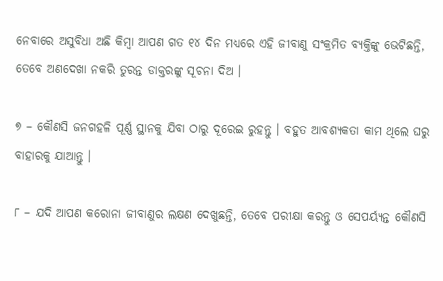ନେବାରେ ଅସୁବିଧା ଅଛି କିମ୍ବା ଆପଣ ଗତ ୧୪ ଦିନ ମଧ୍ୟରେ ଏହି ଜୀବାଣୁ ସଂକ୍ରମିତ ବ୍ୟକ୍ତିଙ୍କୁ ଭେଟିଛନ୍ତି, ତେବେ ଅଣଦେଖା ନକରି ତୁରନ୍ତ ଡାକ୍ତରଙ୍କୁ ସୂଚନା ଦିଅ ।

୭ – କୌଣସି ଜନଗହଳି ପୂର୍ଣ୍ଣ ସ୍ଥାନକୁ ଯିବା ଠାରୁ ଦୂରେଇ ରୁହନ୍ତୁ । ବହୁତ ଆବଶ୍ୟକତା କାମ ଥିଲେ ଘରୁ ବାହାରକୁ ଯାଆନ୍ତୁ ।

୮ – ଯଦି ଆପଣ କରୋନା ଜୀବାଣୁର ଲକ୍ଷଣ ଦେଖୁଛନ୍ତି, ତେବେ ପରୀକ୍ଷା କରନ୍ତୁ ଓ ସେପର୍ୟ୍ୟନ୍ତ କୌଣସି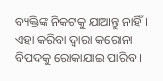ବ୍ୟକ୍ତିଙ୍କ ନିକଟକୁ ଯାଆନ୍ତୁ ନାହିଁ । ଏହା କରିବା ଦ୍ଵାରା କରୋନା ବିପଦକୁ ରୋକାଯାଇ ପାରିବ ।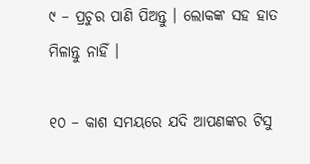୯ – ପ୍ରଚୁର ପାଣି ପିଅନ୍ତୁ । ଲୋକଙ୍କ ସହ ହାତ ମିଳାନ୍ତୁ ନାହିଁ ।

୧୦ – କାଶ ସମୟରେ ଯଦି ଆପଣଙ୍କର ଟିସୁ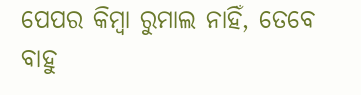ପେପର କିମ୍ବା ରୁମାଲ ନାହିଁ, ତେବେ ବାହୁ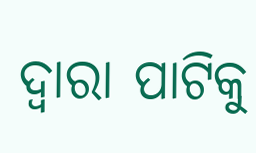ଦ୍ଵାରା ପାଟିକୁ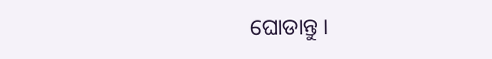ଘୋଡାନ୍ତୁ ।